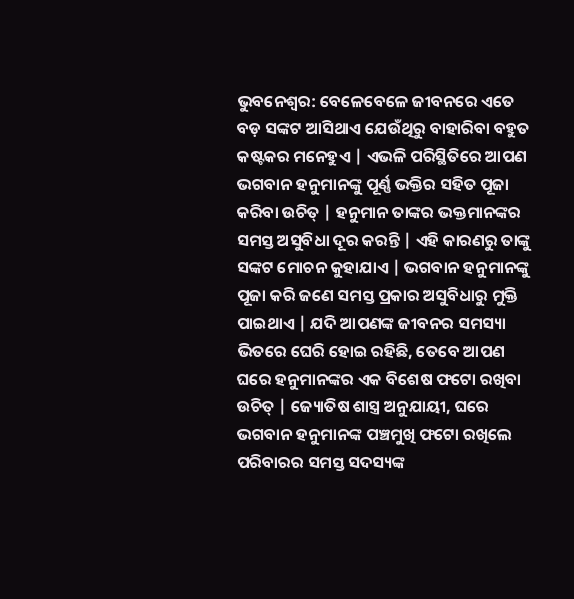ଭୁବନେଶ୍ଵର: ବେଳେବେଳେ ଜୀବନରେ ଏତେ ବଡ଼ ସଙ୍କଟ ଆସିଥାଏ ଯେଉଁଥିରୁ ବାହାରିବା ବହୁତ କଷ୍ଟକର ମନେହୁଏ | ଏଭଳି ପରିସ୍ଥିତିରେ ଆପଣ ଭଗବାନ ହନୁମାନଙ୍କୁ ପୂର୍ଣ୍ଣ ଭକ୍ତିର ସହିତ ପୂଜା କରିବା ଉଚିତ୍ | ହନୁମାନ ତାଙ୍କର ଭକ୍ତମାନଙ୍କର ସମସ୍ତ ଅସୁବିଧା ଦୂର କରନ୍ତି | ଏହି କାରଣରୁ ତାଙ୍କୁ ସଙ୍କଟ ମୋଚନ କୁହାଯାଏ | ଭଗବାନ ହନୁମାନଙ୍କୁ ପୂଜା କରି ଜଣେ ସମସ୍ତ ପ୍ରକାର ଅସୁବିଧାରୁ ମୁକ୍ତି ପାଇଥାଏ | ଯଦି ଆପଣଙ୍କ ଜୀବନର ସମସ୍ୟା ଭିତରେ ଘେରି ହୋଇ ରହିଛି, ତେବେ ଆପଣ ଘରେ ହନୁମାନଙ୍କର ଏକ ବିଶେଷ ଫଟୋ ରଖିବା ଉଚିତ୍ | ଜ୍ୟୋତିଷ ଶାସ୍ତ୍ର ଅନୁଯାୟୀ, ଘରେ ଭଗବାନ ହନୁମାନଙ୍କ ପଞ୍ଚମୁଖି ଫଟୋ ରଖିଲେ ପରିବାରର ସମସ୍ତ ସଦସ୍ୟଙ୍କ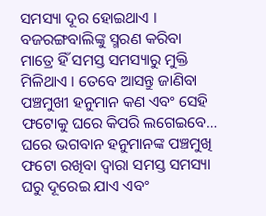ସମସ୍ୟା ଦୂର ହୋଇଥାଏ । ବଜରଙ୍ଗବାଲିଙ୍କୁ ସ୍ମରଣ କରିବା ମାତ୍ରେ ହିଁ ସମସ୍ତ ସମସ୍ୟାରୁ ମୁକ୍ତି ମିଳିଥାଏ । ତେବେ ଆସନ୍ତୁ ଜାଣିବା ପଞ୍ଚମୁଖୀ ହନୁମାନ କଣ ଏବଂ ସେହି ଫଟୋକୁ ଘରେ କିପରି ଲଗେଇବେ…
ଘରେ ଭଗବାନ ହନୁମାନଙ୍କ ପଞ୍ଚମୁଖି ଫଟୋ ରଖିବା ଦ୍ଵାରା ସମସ୍ତ ସମସ୍ୟା ଘରୁ ଦୂରେଇ ଯାଏ ଏବଂ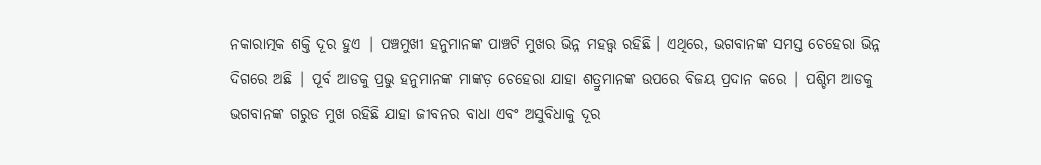ନକାରାତ୍ମକ ଶକ୍ତି ଦୂର ହୁଏ | ପଞ୍ଚମୁଖୀ ହନୁମାନଙ୍କ ପାଞ୍ଚଟି ମୁଖର ଭିନ୍ନ ମହତ୍ତ୍ଵ ରହିଛି । ଏଥିରେ, ଭଗବାନଙ୍କ ସମସ୍ତ ଚେହେରା ଭିନ୍ନ ଦିଗରେ ଅଛି | ପୂର୍ବ ଆଡକୁ ପ୍ରଭୁ ହନୁମାନଙ୍କ ମାଙ୍କଡ଼ ଚେହେରା ଯାହା ଶତ୍ରୁମାନଙ୍କ ଉପରେ ବିଜୟ ପ୍ରଦାନ କରେ | ପଶ୍ଚିମ ଆଡକୁ ଭଗବାନଙ୍କ ଗରୁଡ ମୁଖ ରହିଛି ଯାହା ଜୀବନର ବାଧା ଏବଂ ଅସୁବିଧାକୁ ଦୂର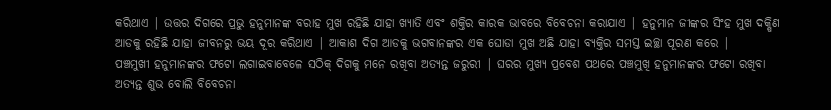କରିଥାଏ | ଉତ୍ତର ଦିଗରେ ପ୍ରଭୁ ହନୁମାନଙ୍କ ବରାହ ମୁଖ ରହିଛି ଯାହା ଖ୍ୟାତି ଏବଂ ଶକ୍ତିର କାରକ ଭାବରେ ବିବେଚନା କରାଯାଏ | ହନୁମାନ ଜୀଙ୍କର ସିଂହ ମୁଖ ଦକ୍ଷିଣ ଆଡକୁ ରହିଛି ଯାହା ଜୀବନରୁ ଭୟ ଦୂର କରିଥାଏ | ଆକାଶ ଦିଗ ଆଡକୁ ଭଗବାନଙ୍କର ଏକ ଘୋଡା ମୁଖ ଅଛି ଯାହା ବ୍ୟକ୍ତିର ସମସ୍ତ ଇଚ୍ଛା ପୂରଣ କରେ |
ପଞ୍ଚମୁଖୀ ହନୁମାନଙ୍କର ଫଟୋ ଲଗାଇବାବେଳେ ସଠିକ୍ ଦିଗକୁ ମନେ ରଖିବା ଅତ୍ୟନ୍ତ ଜରୁରୀ | ଘରର ମୁଖ୍ୟ ପ୍ରବେଶ ପଥରେ ପଞ୍ଚମୁଖି ହନୁମାନଙ୍କର ଫଟୋ ରଖିବା ଅତ୍ୟନ୍ତ ଶୁଭ ବୋଲି ବିବେଚନା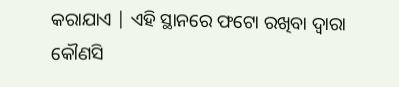କରାଯାଏ | ଏହି ସ୍ଥାନରେ ଫଟୋ ରଖିବା ଦ୍ୱାରା କୌଣସି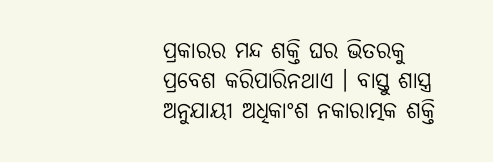ପ୍ରକାରର ମନ୍ଦ ଶକ୍ତି ଘର ଭିତରକୁ ପ୍ରବେଶ କରିପାରିନଥାଏ । ବାସ୍ତୁ ଶାସ୍ତ୍ର ଅନୁଯାୟୀ ଅଧିକାଂଶ ନକାରାତ୍ମକ ଶକ୍ତି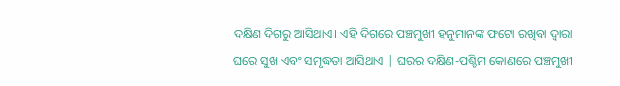ଦକ୍ଷିଣ ଦିଗରୁ ଆସିଥାଏ। ଏହି ଦିଗରେ ପଞ୍ଚମୁଖୀ ହନୁମାନଙ୍କ ଫଟୋ ରଖିବା ଦ୍ୱାରା ଘରେ ସୁଖ ଏବଂ ସମୃଦ୍ଧତା ଆସିଥାଏ | ଘରର ଦକ୍ଷିଣ-ପଶ୍ଚିମ କୋଣରେ ପଞ୍ଚମୁଖୀ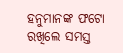ହନୁମାନଙ୍କ ଫଟୋ ରଖିଲେ ସମସ୍ତ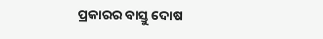ପ୍ରକାରର ବାସ୍ତୁ ଦୋଷ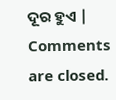ଦୂର ହୁଏ |
Comments are closed.